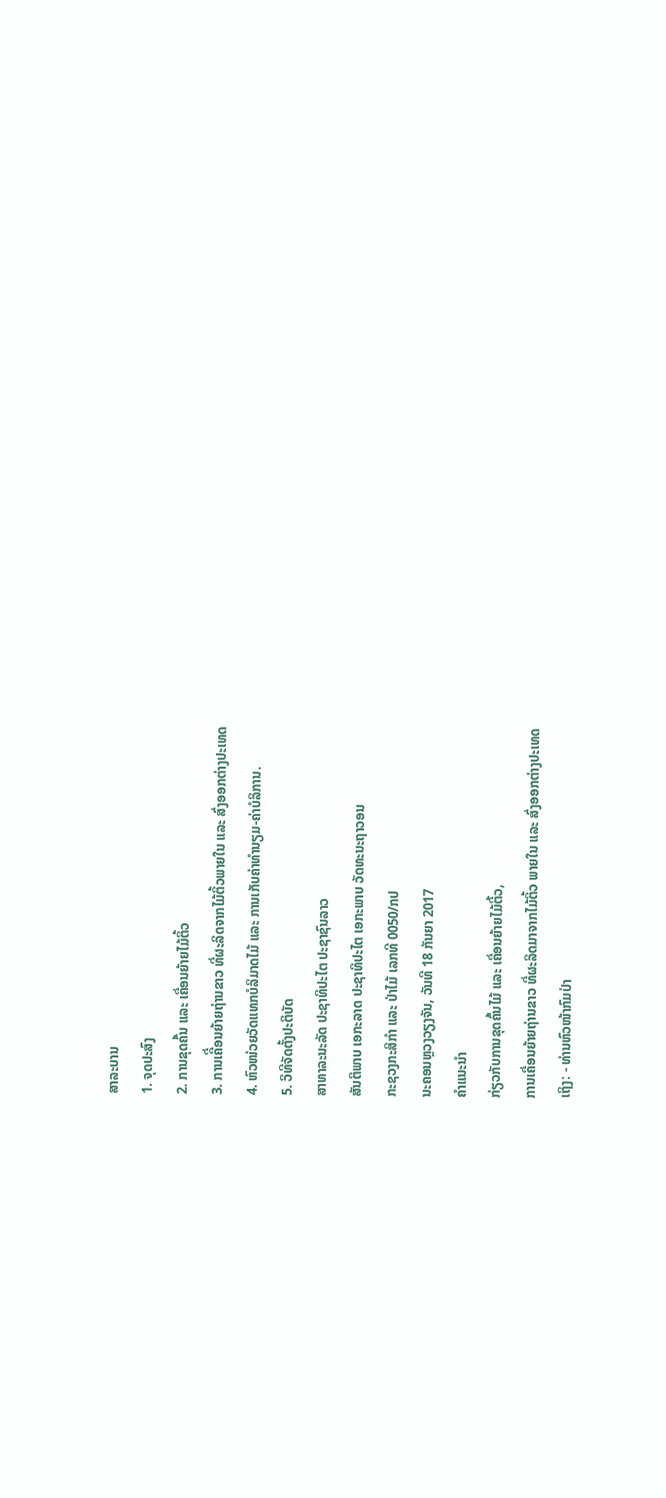ສາລະບານ
1. ຈຸດປະສົງ
2. ການຂຸດຄົ້ນ ແລະ ເຄື່ອນຍ້າຍໄມ້ຕິ້ວ
3. ການເຄືີ່ອນຍ້າຍຖ່ານຂາວ ທີ່ຜະລິດຈາກໄມ້ຕິ້ວພາຍໃນ ແລະ ສົ່ງອອກຕ່າງປະເທດ
4. ຫົວໜ່ວຍວັດແທກບໍລິມາດໄມ້ ແລະ ການເກັບຄ່າທຳນຽມ-ຄ່າບໍລິການ.
5. ວິທີຈັດຕັ້ງປະຕິບັດ
ສາທາລະນະລັດ ປະຊາທິປະໄຕ ປະຊາຊົນລາວ
ສັນຕິພາບ ເອກະລາດ ປະຊາທິປະໄຕ ເອກະພາບ ວັດທະນະຖາວອນ
ກະຊວງກະສິກຳ ແລະ ປ່າໄມ້ ເລກທີ 0050/ກປ
ນະຄອນຫຼວງວຽງຈັນ, ວັນທີ 18 ກັນຍາ 2017
ຄຳແນະນຳ
ກ່ຽວກັບການຂຸດຄົ້ນໄມ້ ແລະ ເຄື່ອນຍ້າຍໄມ້ຕີ້ວ,
ການເຄື່ອນຍ້າຍຖ່ານຂາວ ທີ່ຜະລິດມາຈາກໄມ້ຕິ້ວ ພາຍໃນ ແລະ ສົ່ງອອກຕ່າງປະເທດ
ເຖິງ: - ທ່ານຫົວໜ້າກົມປ່າ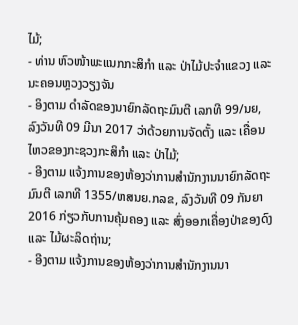ໄມ້;
- ທ່ານ ຫົວໜ້າພະແນກກະສິກໍາ ແລະ ປ່າໄມ້ປະຈໍາແຂວງ ແລະ ນະຄອນຫຼວງວຽງຈັນ
- ອິງຕາມ ດໍາລັດຂອງນາຍົກລັດຖະມົນຕີ ເລກທີ 99/ນຍ, ລົງວັນທີ 09 ມີນາ 2017 ວ່າດ້ວຍການຈັດຕັ້ງ ແລະ ເຄື່ອນໄຫວຂອງກະຊວງກະສິກຳ ແລະ ປ່າໄມ້;
- ອີງຕາມ ແຈ້ງການຂອງຫ້ອງວ່າການສຳນັກງານນາຍົກລັດຖະມົນຕີ ເລກທີ 1355/ຫສນຍ.ກລຂ, ລົງວັນທີ 09 ກັນຍາ 2016 ກ່ຽວກັບການຄຸ້ມຄອງ ແລະ ສົ່ງອອກເຄື່ອງປ່າຂອງດົງ ແລະ ໄມ້ຜະລິດຖ່ານ;
- ອີງຕາມ ແຈ້ງການຂອງຫ້ອງວ່າການສຳນັກງານນາ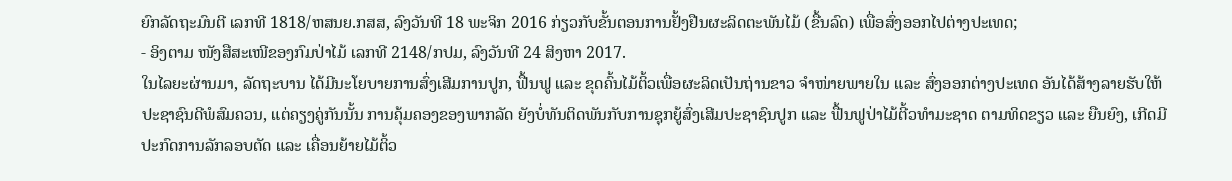ຍົກລັດຖະມົນຕີ ເລກທີ 1818/ຫສນຍ.ກສສ, ລົງວັນທີ 18 ພະຈິກ 2016 ກ່ຽວກັບຂັ້ນຕອນການຢັ້ງຢືນຜະລິດຕະພັນໄມ້ (ຂື້ນລົດ) ເພື່ອສົ່ງອອກໄປຕ່າງປະເທດ;
- ອິງຕາມ ໜັງສືສະເໜີຂອງກົມປ່າໄມ້ ເລກທີ 2148/ກປມ, ລົງວັນທີ 24 ສິງຫາ 2017.
ໃນໄລຍະຜ່ານມາ, ລັດຖະບານ ໄດ້ມີນະໂຍບາຍການສົ່ງເສີມການປູກ, ຟື້ນຟູ ແລະ ຂຸດຄົ້ນໄມ້ຕິ້ວເພື່ອຜະລິດເປັນຖ່ານຂາວ ຈຳໜ່າຍພາຍໃນ ແລະ ສົ່ງອອກຕ່າງປະເທດ ອັນໄດ້ສ້າງລາຍຮັບໃຫ້ປະຊາຊົນດີພໍສົມຄວນ, ແຕ່ຄຽງຄູ່ກັນນັ້ນ ການຄຸ້ມຄອງຂອງພາກລັດ ຍັງບໍ່ທັນຕິດພັນກັບການຊຸກຍູ້ສົ່ງເສີມປະຊາຊົນປູກ ແລະ ຟື້ນຟູປ່າໄມ້ຕີ້ວທຳມະຊາດ ຕາມທິດຂຽວ ແລະ ຍືນຍົງ, ເກີດມີປະກົດການລັກລອບຕັດ ແລະ ເຄື່ອນຍ້າຍໄມ້ຕິ້ວ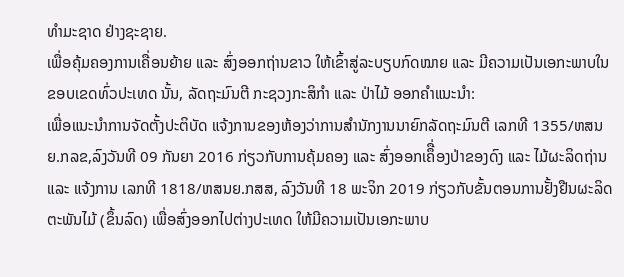ທຳມະຊາດ ຢ່າງຊະຊາຍ.
ເພື່ອຄຸ້ມຄອງການເຄື່ອນຍ້າຍ ແລະ ສົ່ງອອກຖ່ານຂາວ ໃຫ້ເຂົ້າສູ່ລະບຽບກົດໝາຍ ແລະ ມີຄວາມເປັນເອກະພາບໃນຂອບເຂດທົ່ວປະເທດ ນັ້ນ, ລັດຖະມົນຕີ ກະຊວງກະສິກຳ ແລະ ປ່າໄມ້ ອອກຄຳແນະນຳ:
ເພື່ອແນະນໍາການຈັດຕັ້ງປະຕິບັດ ແຈ້ງການຂອງຫ້ອງວ່າການສໍານັກງານນາຍົກລັດຖະມົນຕີ ເລກທີ 1355/ຫສນຍ.ກລຂ,ລົງວັນທີ 09 ກັນຍາ 2016 ກ່ຽວກັບການຄຸ້ມຄອງ ແລະ ສົ່ງອອກເຄຶື່ອງປ່າຂອງດົງ ແລະ ໄມ້ຜະລິດຖ່ານ ແລະ ແຈ້ງການ ເລກທີ 1818/ຫສນຍ.ກສສ, ລົງວັນທີ 18 ພະຈິກ 2019 ກ່ຽວກັບຂັ້ນຕອນການຢັ້ງຢືນຜະລິດຕະພັນໄມ້ (ຂຶ້ນລົດ) ເພື່ອສົ່ງອອກໄປຕ່າງປະເທດ ໃຫ້ມີຄວາມເປັນເອກະພາບ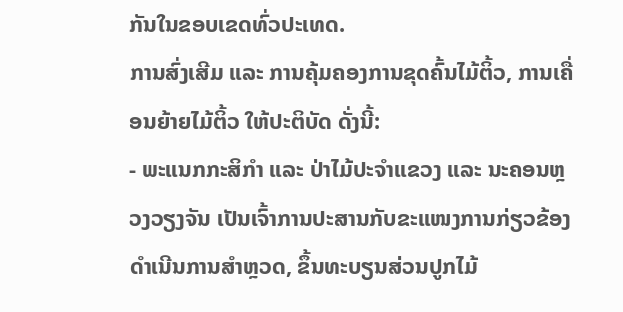ກັນໃນຂອບເຂດທົ່ວປະເທດ.
ການສົ່ງເສີມ ແລະ ການຄຸ້ມຄອງການຂຸດຄົ້ນໄມ້ຕິ້ວ, ການເຄື່ອນຍ້າຍໄມ້ຕິ້ວ ໃຫ້ປະຕິບັດ ດັ່ງນີ້:
- ພະແນກກະສິກຳ ແລະ ປ່າໄມ້ປະຈຳແຂວງ ແລະ ນະຄອນຫຼວງວຽງຈັນ ເປັນເຈົ້າການປະສານກັບຂະແໜງການກ່ຽວຂ້ອງ ດຳເນີນການສຳຫຼວດ, ຂຶ້ນທະບຽນສ່ວນປູກໄມ້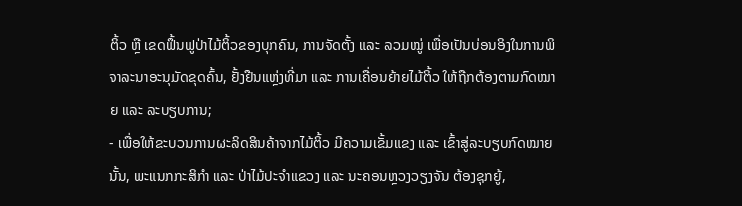ຕິ້ວ ຫຼື ເຂດຟຶ້ນຟູປ່າໄມ້ຕິ້ວຂອງບຸກຄົນ, ການຈັດຕັ້ງ ແລະ ລວມໝູ່ ເພື່ອເປັນບ່ອນອິງໃນການພິຈາລະນາອະນຸມັດຂຸດຄົ້ນ, ຢັ້ງຢືນແຫຼ່ງທີ່ມາ ແລະ ການເຄື່ອນຍ້າຍໄມ້ຕິ້ວ ໃຫ້ຖືກຕ້ອງຕາມກົດໝາຍ ແລະ ລະບຽບການ;
- ເພື່ອໃຫ້ຂະບວນການຜະລິດສິນຄ້າຈາກໄມ້ຕິ້ວ ມີຄວາມເຂັ້ມແຂງ ແລະ ເຂົ້າສູ່ລະບຽບກົດໝາຍນັ້ນ, ພະແນກກະສິກຳ ແລະ ປ່າໄມ້ປະຈຳແຂວງ ແລະ ນະຄອນຫຼວງວຽງຈັນ ຕ້ອງຊຸກຍູ້,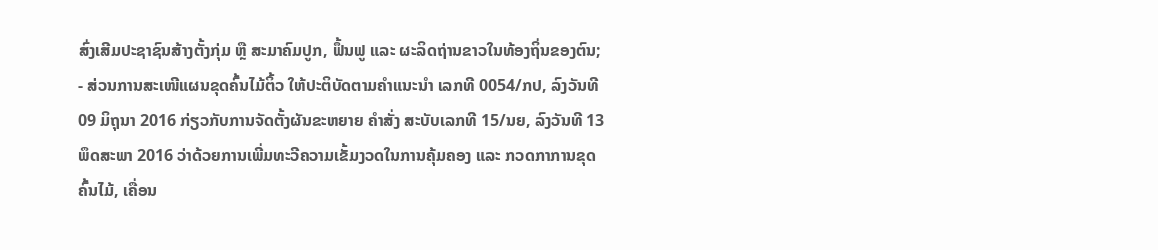ສົ່ງເສີມປະຊາຊົນສ້າງຕັ້ງກຸ່ມ ຫຼື ສະມາຄົມປູກ, ຟຶ້ນຟູ ແລະ ຜະລິດຖ່ານຂາວໃນທ້ອງຖິ່ນຂອງຕົນ;
- ສ່ວນການສະເໜີແຜນຂຸດຄົ້ນໄມ້ຕິ້ວ ໃຫ້ປະຕິບັດຕາມຄຳແນະນຳ ເລກທີ 0054/ກປ, ລົງວັນທີ 09 ມິຖຸນາ 2016 ກ່ຽວກັບການຈັດຕັ້ງຜັນຂະຫຍາຍ ຄຳສັ່ງ ສະບັບເລກທີ 15/ນຍ, ລົງວັນທີ 13 ພຶດສະພາ 2016 ວ່າດ້ວຍການເພີ່ມທະວີຄວາມເຂັ້ມງວດໃນການຄຸ້ມຄອງ ແລະ ກວດກາການຂຸດຄົ້ນໄມ້, ເຄື່ອນ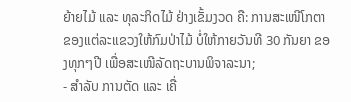ຍ້າຍໄມ້ ແລະ ທຸລະກິດໄມ້ ຢ່າງເຂັ້ມງວດ ຄື: ການສະເໜີໂກຕາຂອງແຕ່ລະແຂວງໃຫ້ກົມປ່າໄມ້ ບໍ່ໃຫ້ກາຍວັນທີ 30 ກັນຍາ ຂອງທຸກໆປີ ເພື່ອສະເໜີລັດຖະບານພິຈາລະນາ;
- ສຳລັບ ການຕັດ ແລະ ເຄື່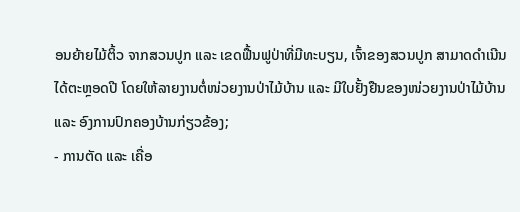ອນຍ້າຍໄມ້ຕິ້ວ ຈາກສວນປູກ ແລະ ເຂດຟື້ນຟູປ່າທີ່ມີທະບຽນ, ເຈົ້າຂອງສວນປູກ ສາມາດດຳເນີນໄດ້ຕະຫຼອດປີ ໂດຍໃຫ້ລາຍງານຕໍ່ໜ່ວຍງານປ່າໄມ້ບ້ານ ແລະ ມີໃບຢັ້ງຢືນຂອງໜ່ວຍງານປ່າໄມ້ບ້ານ ແລະ ອົງການປົກຄອງບ້ານກ່ຽວຂ້ອງ;
- ການຕັດ ແລະ ເຄື່ອ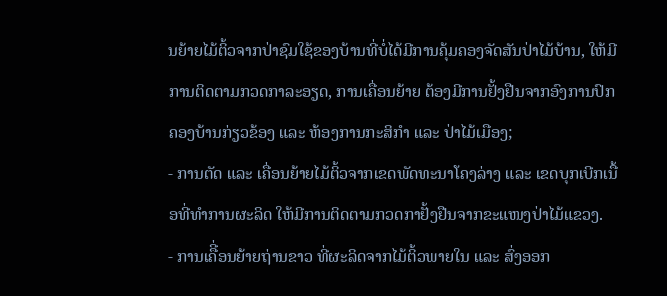ນຍ້າຍໄມ້ຕິ້ວຈາກປ່າຊົມໃຊ້ຂອງບ້ານທີ່ບໍ່ໄດ້ມີການຄຸ້ມຄອງຈັດສັນປ່າໄມ້ບ້ານ, ໃຫ້ມີການຕິດຕາມກວດກາລະອຽດ, ການເຄື່ອນຍ້າຍ ຕ້ອງມີການຢັ້ງຢືນຈາກອົງການປົກຄອງບ້ານກ່ຽວຂ້ອງ ແລະ ຫ້ອງການກະສິກຳ ແລະ ປ່າໄມ້ເມືອງ;
- ການຕັດ ແລະ ເຄື່ອນຍ້າຍໄມ້ຕິ້ວຈາກເຂດພັດທະນາໂຄງລ່າງ ແລະ ເຂດບຸກເບີກເນື້ອທີ່ທຳການຜະລິດ ໃຫ້ມີການຕິດຕາມກວດກາຢັ້ງຢືນຈາກຂະແໜງປ່າໄມ້ແຂວງ.
- ການເຄືີ່ອນຍ້າຍຖ່ານຂາວ ທີ່ຜະລິດຈາກໄມ້ຕິ້ວພາຍໃນ ແລະ ສົ່ງອອກ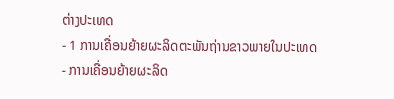ຕ່າງປະເທດ
- 1 ການເຄື່ອນຍ້າຍຜະລິດຕະພັນຖ່ານຂາວພາຍໃນປະເທດ
- ການເຄື່ອນຍ້າຍຜະລິດ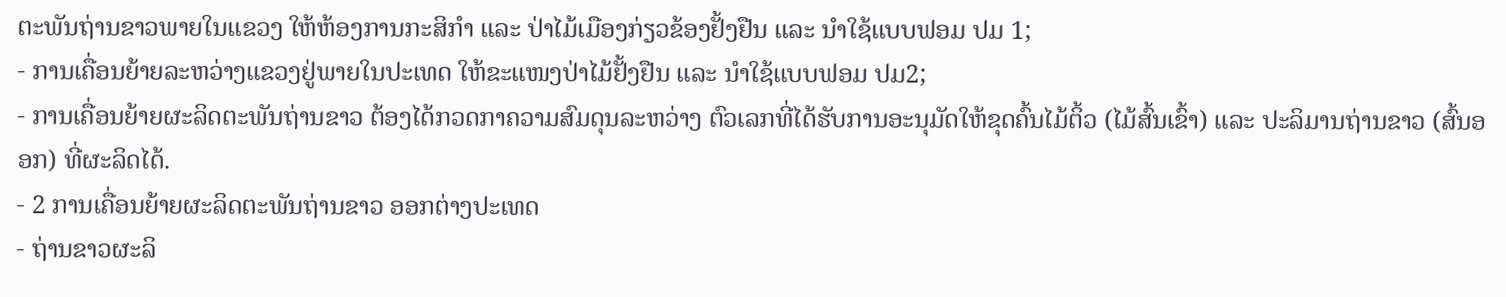ຕະພັນຖ່ານຂາວພາຍໃນແຂວງ ໃຫ້ຫ້ອງການກະສິກຳ ແລະ ປ່າໄມ້ເມືອງກ່ຽວຂ້ອງຢັ້ງຢືນ ແລະ ນຳໃຊ້ແບບຟອມ ປມ 1;
- ການເຄື່ອນຍ້າຍລະຫວ່າງແຂວງຢູ່ພາຍໃນປະເທດ ໃຫ້ຂະແໜງປ່າໄມ້ຢັ້ງຢືນ ແລະ ນຳໃຊ້ແບບຟອມ ປມ2;
- ການເຄື່ອນຍ້າຍຜະລິດຕະພັນຖ່ານຂາວ ຕ້ອງໄດ້ກວດກາຄວາມສົມດຸນລະຫວ່າງ ຕົວເລກທີ່ໄດ້ຮັບການອະນຸມັດໃຫ້ຂຸດຄົ້ນໄມ້ຕິ້ວ (ໄມ້ສົ້ນເຂົ້າ) ແລະ ປະລິມານຖ່ານຂາວ (ສົ້ນອອກ) ທີ່ຜະລິດໄດ້.
- 2 ການເຄື່ອນຍ້າຍຜະລິດຕະພັນຖ່ານຂາວ ອອກຕ່າງປະເທດ
- ຖ່ານຂາວຜະລິ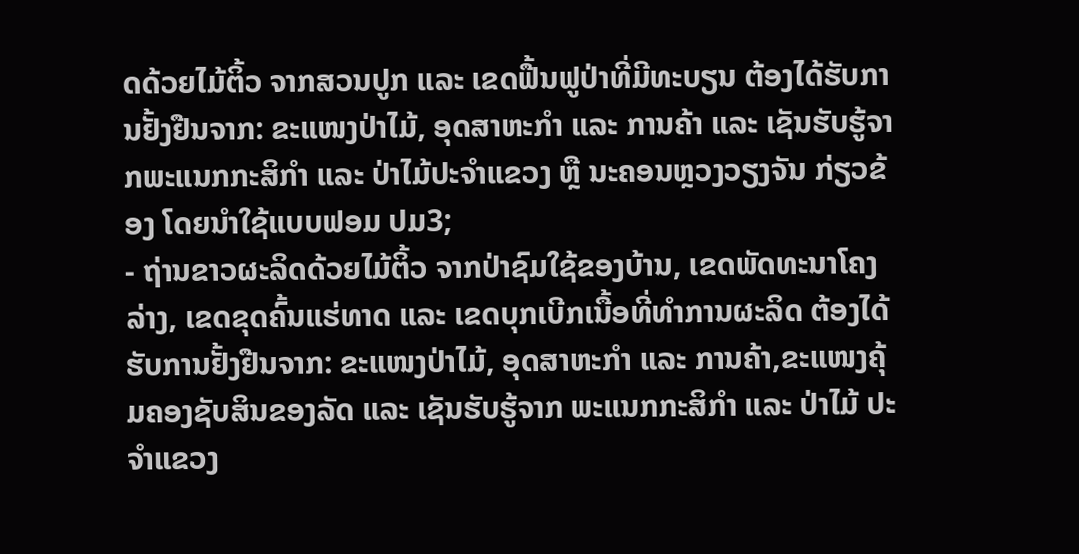ດດ້ວຍໄມ້ຕິ້ວ ຈາກສວນປູກ ແລະ ເຂດຟື້ນຟູປ່າທີ່ມີທະບຽນ ຕ້ອງໄດ້ຮັບການຢັ້ງຢືນຈາກ: ຂະແໜງປ່າໄມ້, ອຸດສາຫະກຳ ແລະ ການຄ້າ ແລະ ເຊັນຮັບຮູ້ຈາກພະແນກກະສິກຳ ແລະ ປ່າໄມ້ປະຈຳແຂວງ ຫຼື ນະຄອນຫຼວງວຽງຈັນ ກ່ຽວຂ້ອງ ໂດຍນຳໃຊ້ແບບຟອມ ປມ3;
- ຖ່ານຂາວຜະລິດດ້ວຍໄມ້ຕິ້ວ ຈາກປ່າຊົມໃຊ້ຂອງບ້ານ, ເຂດພັດທະນາໂຄງລ່າງ, ເຂດຂຸດຄົ້ນແຮ່ທາດ ແລະ ເຂດບຸກເບີກເນື້ອທີ່ທຳການຜະລິດ ຕ້ອງໄດ້ຮັບການຢັ້ງຢືນຈາກ: ຂະແໜງປ່າໄມ້, ອຸດສາຫະກຳ ແລະ ການຄ້າ,ຂະແໜງຄຸ້ມຄອງຊັບສິນຂອງລັດ ແລະ ເຊັນຮັບຮູ້ຈາກ ພະແນກກະສິກຳ ແລະ ປ່າໄມ້ ປະຈຳແຂວງ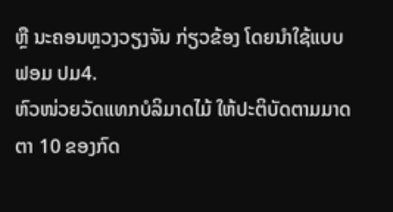ຫຼື ນະຄອນຫຼວງວຽງຈັນ ກ່ຽວຂ້ອງ ໂດຍນຳໃຊ້ແບບຟອມ ປມ4.
ຫົວໜ່ວຍວັດແທກບໍລິມາດໄມ້ ໃຫ້ປະຕິບັດຕາມມາດຕາ 10 ຂອງກົດ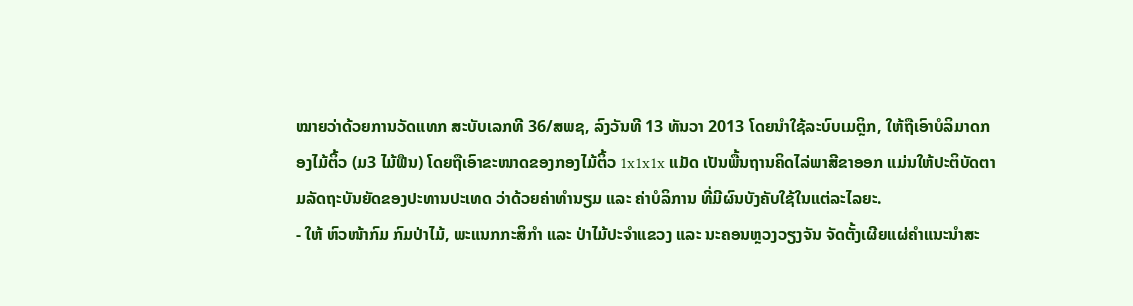ໝາຍວ່າດ້ວຍການວັດແທກ ສະບັບເລກທີ 36/ສພຊ, ລົງວັນທີ 13 ທັນວາ 2013 ໂດຍນໍາໃຊ້ລະບົບເມຕຼິກ, ໃຫ້ຖືເອົາບໍລິມາດກອງໄມ້ຕິ້ວ (ມ3 ໄມ້ຟືນ) ໂດຍຖືເອົາຂະໜາດຂອງກອງໄມ້ຕິ້ວ 1x1x1x ແມັດ ເປັນພື້ນຖານຄິດໄລ່ພາສີຂາອອກ ແມ່ນໃຫ້ປະຕິບັດຕາມລັດຖະບັນຍັດຂອງປະທານປະເທດ ວ່າດ້ວຍຄ່າທຳນຽມ ແລະ ຄ່າບໍລິການ ທີ່ມີຜົນບັງຄັບໃຊ້ໃນແຕ່ລະໄລຍະ.
- ໃຫ້ ຫົວໜ້າກົມ ກົມປ່າໄມ້, ພະແນກກະສິກຳ ແລະ ປ່າໄມ້ປະຈຳແຂວງ ແລະ ນະຄອນຫຼວງວຽງຈັນ ຈັດຕັ້ງເຜີຍແຜ່ຄຳແນະນຳສະ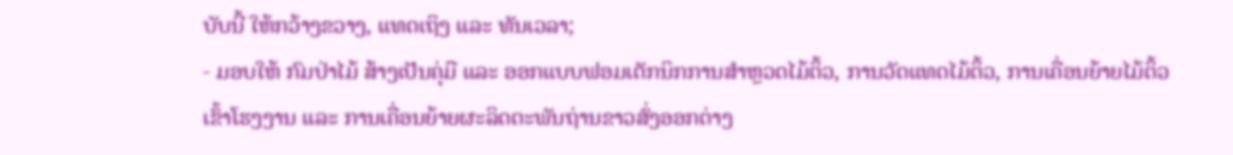ບັບນີ້ ໃຫ້ກວ້າງຂວາງ, ແທດເຖິງ ແລະ ທັນເວລາ;
- ມອບໃຫ້ ກົມປ່າໄມ້ ສ້າງເປັນຄຸ່ມື ແລະ ອອກແບບຟອມເຕັກນິກການສຳຫຼວດໄມ້ຕິ້ວ, ການວັດແທດໄມ້ຕິ້ວ, ການເຄື່ອນຍ້າຍໄມ້ຕິ້ວເຂົ້າໂຮງງານ ແລະ ການເຄື່ອນຍ້າຍຜະລິດຕະພັນຖ່ານຂາວສົ່ງອອກຕ່າງ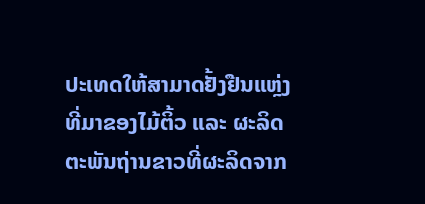ປະເທດໃຫ້ສາມາດຢັ້ງຢືນແຫຼ່ງທີ່ມາຂອງໄມ້ຕິ້ວ ແລະ ຜະລິດຕະພັນຖ່ານຂາວທີ່ຜະລິດຈາກ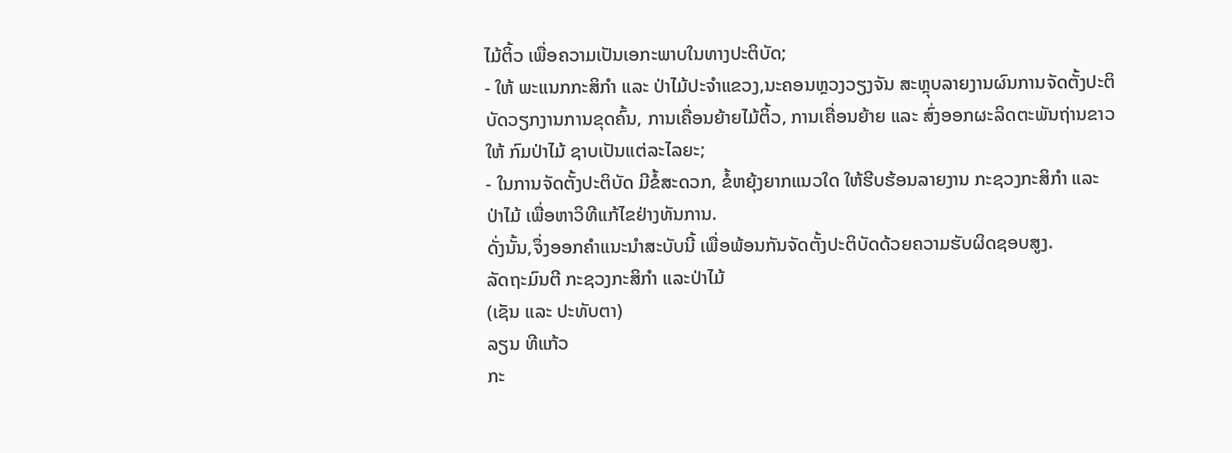ໄມ້ຕິ້ວ ເພື່ອຄວາມເປັນເອກະພາບໃນທາງປະຕິບັດ;
- ໃຫ້ ພະແນກກະສິກຳ ແລະ ປ່າໄມ້ປະຈຳແຂວງ,ນະຄອນຫຼວງວຽງຈັນ ສະຫຼຸບລາຍງານຜົນການຈັດຕັ້ງປະຕິບັດວຽກງານການຂຸດຄົ້ນ, ການເຄື່ອນຍ້າຍໄມ້ຕິ້ວ, ການເຄື່ອນຍ້າຍ ແລະ ສົ່ງອອກຜະລິດຕະພັນຖ່ານຂາວໃຫ້ ກົມປ່າໄມ້ ຊາບເປັນແຕ່ລະໄລຍະ;
- ໃນການຈັດຕັ້ງປະຕິບັດ ມີຂໍ້ສະດວກ, ຂໍ້ຫຍຸ້ງຍາກແນວໃດ ໃຫ້ຮີບຮ້ອນລາຍງານ ກະຊວງກະສິກຳ ແລະ ປ່າໄມ້ ເພື່ອຫາວິທີແກ້ໄຂຢ່າງທັນການ.
ດັ່ງນັ້ນ,ຈຶ່ງອອກຄຳແນະນຳສະບັບນີ້ ເພື່ອພ້ອນກັນຈັດຕັ້ງປະຕິບັດດ້ວຍຄວາມຮັບຜິດຊອບສູງ.
ລັດຖະມົນຕີ ກະຊວງກະສິກຳ ແລະປ່າໄມ້
(ເຊັນ ແລະ ປະທັບຕາ)
ລຽນ ທີແກ້ວ
ກະ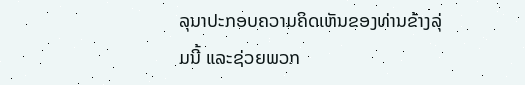ລຸນາປະກອບຄວາມຄິດເຫັນຂອງທ່ານຂ້າງລຸ່ມນີ້ ແລະຊ່ວຍພວກ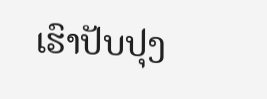ເຮົາປັບປຸງ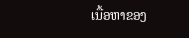ເນື້ອຫາຂອງ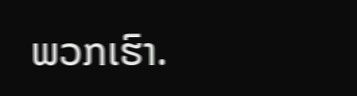ພວກເຮົາ.